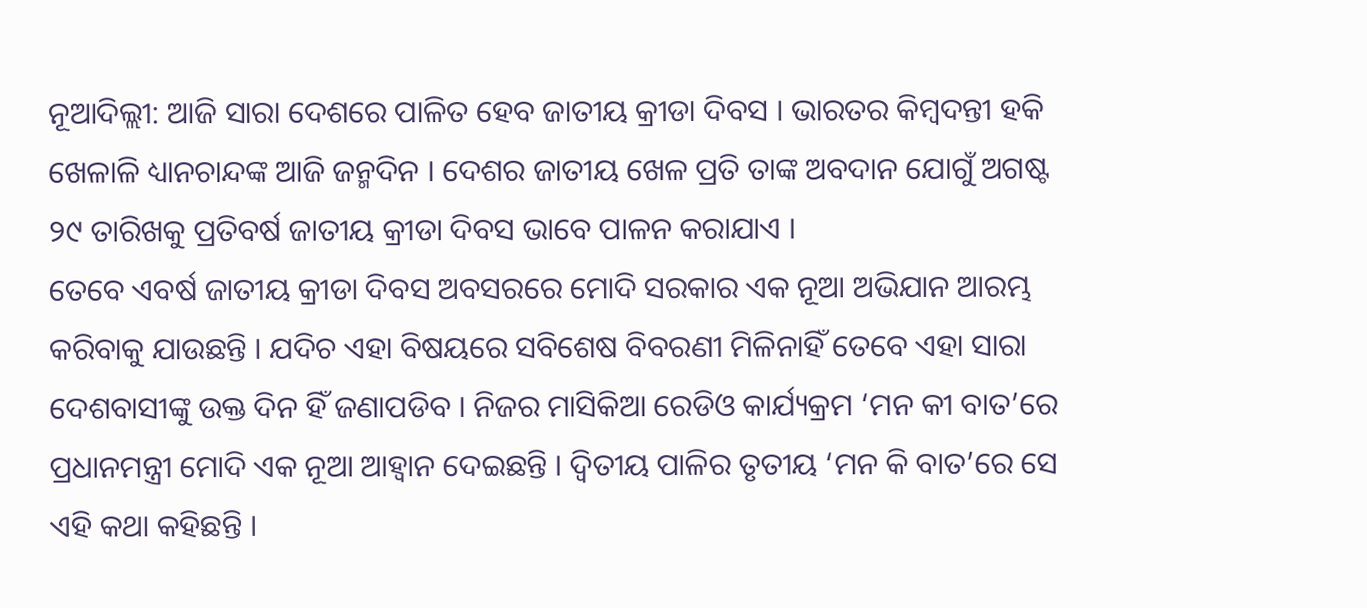ନୂଆଦିଲ୍ଲୀ: ଆଜି ସାରା ଦେଶରେ ପାଳିତ ହେବ ଜାତୀୟ କ୍ରୀଡା ଦିବସ । ଭାରତର କିମ୍ବଦନ୍ତୀ ହକି ଖେଳାଳି ଧ୍ୟାନଚାନ୍ଦଙ୍କ ଆଜି ଜନ୍ମଦିନ । ଦେଶର ଜାତୀୟ ଖେଳ ପ୍ରତି ତାଙ୍କ ଅବଦାନ ଯୋଗୁଁ ଅଗଷ୍ଟ ୨୯ ତାରିଖକୁ ପ୍ରତିବର୍ଷ ଜାତୀୟ କ୍ରୀଡା ଦିବସ ଭାବେ ପାଳନ କରାଯାଏ ।
ତେବେ ଏବର୍ଷ ଜାତୀୟ କ୍ରୀଡା ଦିବସ ଅବସରରେ ମୋଦି ସରକାର ଏକ ନୂଆ ଅଭିଯାନ ଆରମ୍ଭ କରିବାକୁ ଯାଉଛନ୍ତି । ଯଦିଚ ଏହା ବିଷୟରେ ସବିଶେଷ ବିବରଣୀ ମିଳିନାହିଁ ତେବେ ଏହା ସାରା ଦେଶବାସୀଙ୍କୁ ଉକ୍ତ ଦିନ ହିଁ ଜଣାପଡିବ । ନିଜର ମାସିକିଆ ରେଡିଓ କାର୍ଯ୍ୟକ୍ରମ ‘ମନ କୀ ବାତ’ରେ ପ୍ରଧାନମନ୍ତ୍ରୀ ମୋଦି ଏକ ନୂଆ ଆହ୍ବାନ ଦେଇଛନ୍ତି । ଦ୍ବିତୀୟ ପାଳିର ତୃତୀୟ ‘ମନ କି ବାତ’ରେ ସେ ଏହି କଥା କହିଛନ୍ତି ।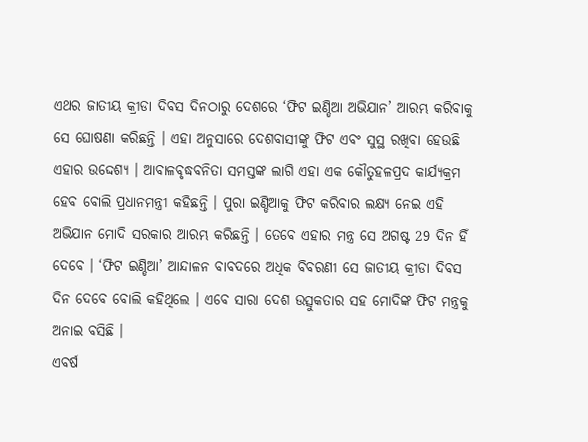ଏଥର ଜାତୀୟ କ୍ରୀଡା ଦିବସ ଦିନଠାରୁ ଦେଶରେ ‘ଫିଟ ଇଣ୍ଡିଆ ଅଭିଯାନ’ ଆରମ୍ଭ କରିବାକୁ ସେ ଘୋଷଣା କରିଛନ୍ତି । ଏହା ଅନୁସାରେ ଦେଶବାସୀଙ୍କୁ ଫିଟ ଏବଂ ସୁସ୍ଥ ରଖିବା ହେଉଛି ଏହାର ଉଦ୍ଦେଶ୍ୟ । ଆବାଳବୃଦ୍ଧବନିତା ସମସ୍ତଙ୍କ ଲାଗି ଏହା ଏକ କୌତୁହଳପ୍ରଦ କାର୍ଯ୍ୟକ୍ରମ ହେବ ବୋଲି ପ୍ରଧାନମନ୍ତ୍ରୀ କହିଛନ୍ତି । ପୁରା ଇଣ୍ଡିଆକୁ ଫିଟ କରିବାର ଲକ୍ଷ୍ୟ ନେଇ ଏହି ଅଭିଯାନ ମୋଦି ସରକାର ଆରମ୍ଭ କରିଛନ୍ତି । ତେବେ ଏହାର ମନ୍ତ୍ର ସେ ଅଗଷ୍ଟ 29 ଦିନ ହିଁ ଦେବେ । ‘ଫିଟ ଇଣ୍ଡିଆ’ ଆନ୍ଦାଳନ ବାବଦରେ ଅଧିକ ବିବରଣୀ ସେ ଜାତୀୟ କ୍ରୀଡା ଦିବସ ଦିନ ଦେବେ ବୋଲି କହିଥିଲେ । ଏବେ ସାରା ଦେଶ ଉତ୍ସୁକତାର ସହ ମୋଦିଙ୍କ ଫିଟ ମନ୍ତ୍ରକୁ ଅନାଇ ବସିଛି ।
ଏବର୍ଷ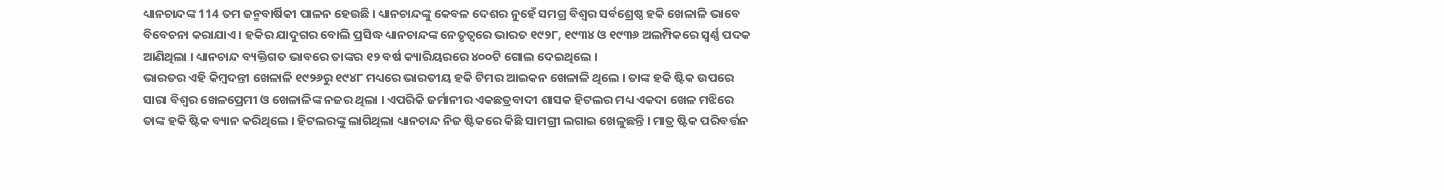ଧ୍ୟାନଚାନ୍ଦଙ୍କ 114 ତମ ଜନ୍ମବାର୍ଷିକୀ ପାଳନ ହେଉଛି । ଧ୍ୟାନଚାନ୍ଦଙ୍କୁ କେବଳ ଦେଶର ନୁହେଁ ସମଗ୍ର ବିଶ୍ବର ସର୍ବଶ୍ରେଷ୍ଠ ହକି ଖେଳାଳି ଭାବେ ବିବେଚନା କରାଯାଏ । ହକିର ଯାଦୁଗର ବୋଲି ପ୍ରସିଦ୍ଧ ଧ୍ୟାନଚାନ୍ଦଙ୍କ ନେତୃତ୍ୱରେ ଭାରତ ୧୯୨୮, ୧୯୩୪ ଓ ୧୯୩୬ ଅଲମ୍ପିକରେ ସ୍ବର୍ଣ୍ଣ ପଦକ ଆଣିଥିଲା । ଧ୍ୟାନଚାନ୍ଦ ବ୍ୟକ୍ତିଗତ ଭାବରେ ତାଙ୍କର ୧୨ ବର୍ଷ କ୍ୟାରିୟରରେ ୪୦୦ଟି ଗୋଲ ଦେଇଥିଲେ ।
ଭାରତର ଏହି କିମ୍ବଦନ୍ତୀ ଖେଳାଳି ୧୯୨୬ରୁ ୧୯୪୮ ମଧ୍ୟରେ ଭାରତୀୟ ହକି ଟିମର ଆଇକନ ଖେଳାଳି ଥିଲେ । ତାଙ୍କ ହକି ଷ୍ଟିକ ଉପରେ ସାରା ବିଶ୍ବର ଖେଳପ୍ରେମୀ ଓ ଖେଳାଳିଙ୍କ ନଜର ଥିଲା । ଏପରିକି ଜର୍ମାନୀର ଏକଛତ୍ରବାଦୀ ଶାସକ ହିଟଲର ମଧ୍ୟ ଏକଦା ଖେଳ ମଝିରେ ତାଙ୍କ ହକି ଷ୍ଟିକ ବ୍ୟାନ କରିଥିଲେ । ହିଟଲରଙ୍କୁ ଲାଗିଥିଲା ଧ୍ୟାନଚାନ୍ଦ ନିଜ ଷ୍ଟିକରେ କିଛି ସାମଗ୍ରୀ ଲଗାଇ ଖେଳୁଛନ୍ତି । ମାତ୍ର ଷ୍ଟିକ ପରିବର୍ତ୍ତନ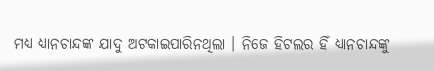ମଧ୍ୟ ଧ୍ୟାନଚାନ୍ଦଙ୍କ ଯାଦୁ ଅଟକାଇପାରିନଥିଲା । ନିଜେ ହିଟଲର ହିଁ ଧ୍ୟାନଚାନ୍ଦଙ୍କୁ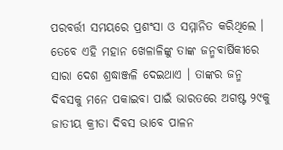ପରବର୍ତ୍ତୀ ସମୟରେ ପ୍ରଶଂସା ଓ ସମ୍ମାନିତ କରିଥିଲେ ।
ତେବେ ଏହି ମହାନ ଖେଳାଳିଙ୍କୁ ତାଙ୍କ ଜନ୍ମବାର୍ଷିକୀରେ ସାରା ଦେଶ ଶ୍ରଦ୍ଧାଞ୍ଜଳି ଦେଇଥାଏ । ତାଙ୍କର ଜନ୍ମ ଦିବସକୁ ମନେ ପକାଇବା ପାଇଁ ଭାରତରେ ଅଗଷ୍ଟ ୨୯କୁ ଜାତୀୟ କ୍ରୀଡା ଦିବସ ଭାବେ ପାଳନ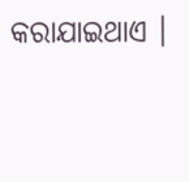କରାଯାଇଥାଏ ।